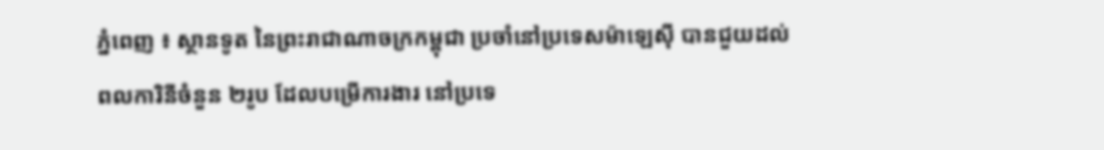ភ្នំពេញ ៖ ស្ថានទូត នៃព្រះរាជាណាចក្រកម្ពុជា ប្រចាំនៅប្រទេសម៉ាឡេស៊ី បានជួយដល់ពលការិនីចំនួន ២រូប ដែលបម្រើការងារ នៅប្រទេ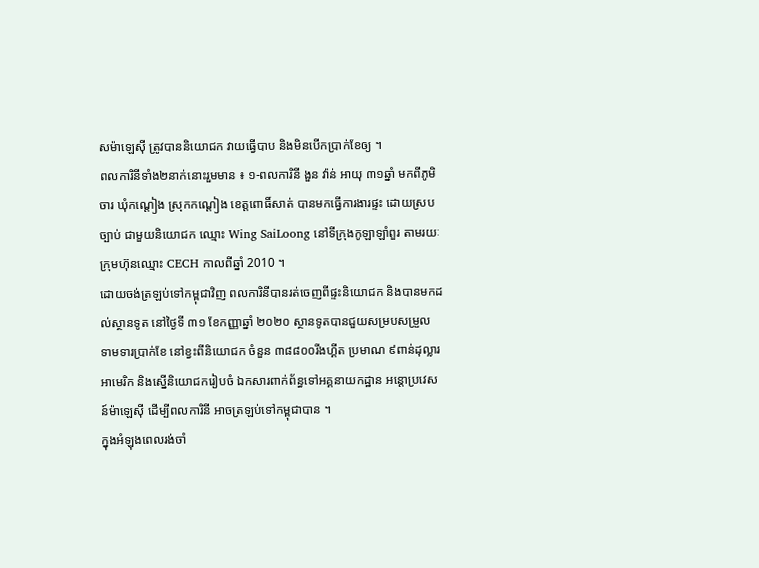សម៉ាឡេស៊ី ត្រូវបាននិយោជក វាយធ្វើបាប និងមិនបើកប្រាក់ខែឲ្យ ។
ពលការិនីទាំង២នាក់នោះរួមមាន ៖ ១-ពលការិនី ងួន វ៉ាន់ អាយុ ៣១ឆ្នាំ មកពីភូមិចារ ឃុំកណ្ដៀង ស្រុកកណ្ដៀង ខេត្តពោធិ៍សាត់ បានមកធ្វើការងារផ្ទះ ដោយស្របច្បាប់ ជាមួយនិយោជក ឈ្មោះ Wing SaiLoong នៅទីក្រុងកូឡាឡាំពួរ តាមរយៈក្រុមហ៊ុនឈ្មោះ CECH កាលពីឆ្នាំ 2010 ។
ដោយចង់ត្រឡប់ទៅកម្ពុជាវិញ ពលការិនីបានរត់ចេញពីផ្ទះនិយោជក និងបានមកដល់ស្ថានទូត នៅថ្ងៃទី ៣១ ខែកញ្ញាឆ្នាំ ២០២០ ស្ថានទូតបានជួយសម្របសម្រួល ទាមទារប្រាក់ខែ នៅខ្វះពីនិយោជក ចំនួន ៣៨៨០០រីងហ្គីត ប្រមាណ ៩ពាន់ដុល្លារអាមេរិក និងស្នើនិយោជករៀបចំ ឯកសារពាក់ព័ន្ធទៅអគ្គនាយកដ្ឋាន អន្តោប្រវេសន៍ម៉ាឡេស៊ី ដើម្បីពលការិនី អាចត្រឡប់ទៅកម្ពុជាបាន ។
ក្នុងអំឡុងពេលរង់ចាំ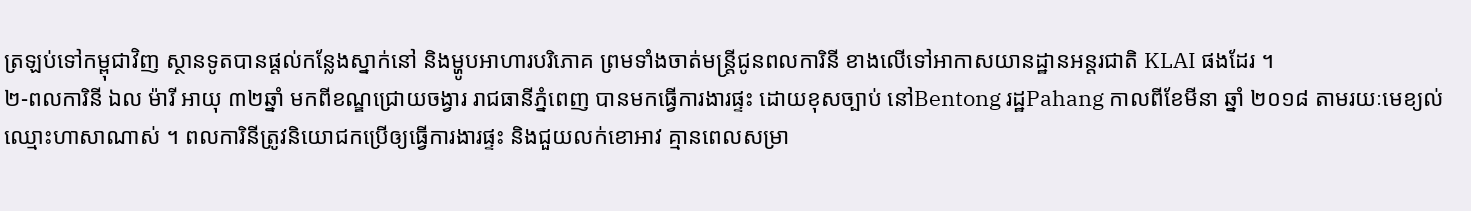ត្រឡប់ទៅកម្ពុជាវិញ ស្ថានទូតបានផ្ដល់កន្លែងស្នាក់នៅ និងម្ហូបអាហារបរិភោគ ព្រមទាំងចាត់មន្ត្រីជូនពលការិនី ខាងលើទៅអាកាសយានដ្ឋានអន្តរជាតិ KLAI ផងដែរ ។
២-ពលការិនី ឯល ម៉ារី អាយុ ៣២ឆ្នាំ មកពីខណ្ឌជ្រោយចង្វារ រាជធានីភ្នំពេញ បានមកធ្វើការងារផ្ទះ ដោយខុសច្បាប់ នៅBentong រដ្ឋPahang កាលពីខែមីនា ឆ្នាំ ២០១៨ តាមរយៈមេខ្យល់ឈ្មោះហាសាណាស់ ។ ពលការិនីត្រូវនិយោជកប្រើឲ្យធ្វើការងារផ្ទះ និងជួយលក់ខោអាវ គ្មានពេលសម្រា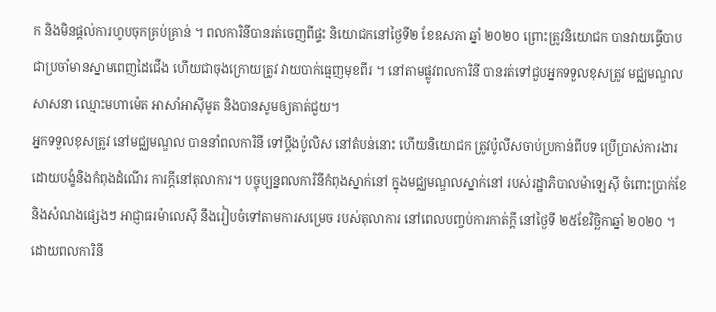ក និងមិនផ្ដល់ការហូបចុកគ្រប់គ្រាន់ ។ ពលការិនីបានរត់ចេញពីផ្ទះ និយោជកនៅថ្ងៃទី២ ខែឧសភា ឆ្នាំ ២០២០ ព្រោះត្រូវនិយោជក បានវាយធ្វើបាប ជាប្រចាំមានស្នាមពេញដៃជើង ហើយជាចុងក្រោយត្រូវ វាយបាក់ធ្មេញមុខពីរ ។ នៅតាមផ្លូវពលការិនី បានរត់ទៅជួបអ្នកទទួលខុសត្រូវ មជ្ឈមណ្ឌលសាសនា ឈ្មោះមហាម៉េត អាសាំអាស៊ីមូត និងបានសូមឲ្យគាត់ជួយ។
អ្នកទទួលខុសត្រូវ នៅមជ្ឈមណ្ឌល បាននាំពលការិនី ទៅប្ដឹងប៉ូលិស នៅតំបន់នោះ ហើយនិយោជក ត្រូវប៉ូលីសចាប់ប្រកាន់ពីបទ ប្រើប្រាស់ការងារ ដោយបង្ខំនិងកំពុងដំណើរ ការក្តីនៅតុលាការ។ បច្ចុប្បន្នពលការិនីកំពុងស្នាក់នៅ ក្នុងមជ្ឈមណ្ឌលស្នាក់នៅ របស់រដ្ឋាភិបាលម៉ាឡេស៊ី ចំពោះប្រាក់ខែ និងសំណងផ្សេងៗ អាជ្ញាធរម៉ាលេស៊ី នឹងរៀបចំទៅតាមការសម្រេច របស់តុលាការ នៅពេលបញ្ចប់ការកាត់ក្តី នៅថ្ងៃទី ២៥ខែវិច្ឆិកាឆ្នាំ ២០២០ ។
ដោយពលការិនី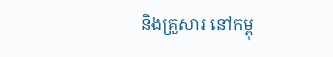និងគ្រួសារ នៅកម្ពុ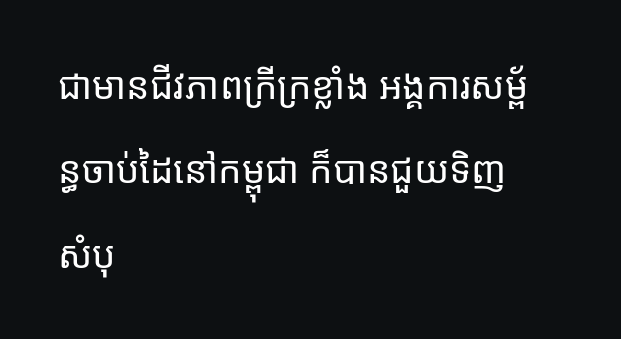ជាមានជីវភាពក្រីក្រខ្លាំង អង្គការសម្ព័ន្ធចាប់ដៃនៅកម្ពុជា ក៏បានជួយទិញសំបុ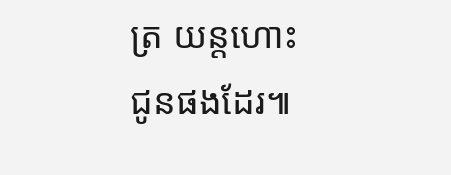ត្រ យន្តហោះជូនផងដែរ៕